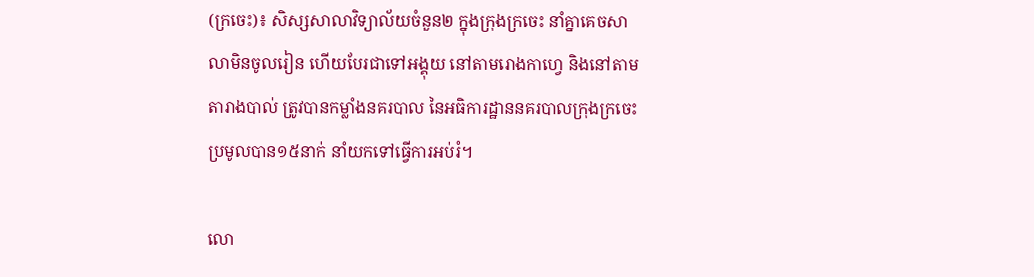(ក្រចេះ)៖ សិស្សសាលាវិទ្យាល័យចំនួន២ ក្នុងក្រុងក្រចេះ នាំគ្នាគេចសាលាមិនចូលរៀន ហើយបែរជាទៅអង្គុយ នៅតាមរោងកាហ្វេ និងនៅតាមតារាងបាល់ ត្រូវបានកម្លាំងនគរបាល នៃអធិការដ្ឋាននគរបាលក្រុងក្រចេះ ប្រមូលបាន១៥នាក់ នាំយកទៅធ្វើការអប់រំ។

លោ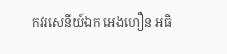កវរសេនីយ៍ឯក អេងហឿន អធិ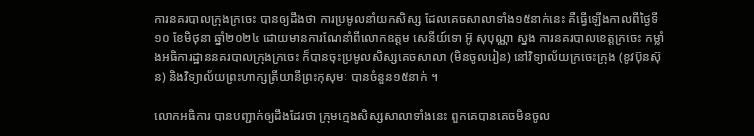ការនគរបាលក្រុងក្រចេះ បានឲ្យដឹងថា ការប្រមូលនាំយកសិស្ស ដែលគេចសាលាទាំង១៥នាក់នេះ គឺធ្វើឡើងកាលពីថ្ងៃទី១០ ខែមិថុនា ឆ្នាំ២០២៤ ដោយមានការណែនាំពីលោកឧត្តម សេនីយ៍ទោ អ៊ូ សុបុណ្ណា ស្នង ការនគរបាលខេត្តក្រចេះ កម្លាំងអធិការដ្ឋាននគរបាលក្រុងក្រចេះ ក៏បានចុះប្រមូលសិស្សគេចសាលា (មិនចូលរៀន) នៅវិទ្យាល័យក្រចេះក្រុង (ខូវប៊ុនស៊ុន) និងវិទ្យាល័យព្រះហាក្សត្រីយានីព្រះកុសុមៈ បានចំនួន១៥នាក់ ។

លោកអធិការ បានបញ្ជាក់ឲ្យដឹងដែរថា ក្រុមក្មេងសិស្សសាលាទាំងនេះ ពួកគេបានគេចមិនចូល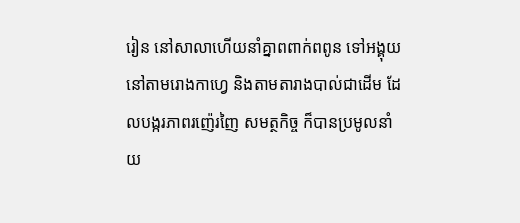រៀន នៅសាលាហើយនាំគ្នាពពាក់ពពូន ទៅអង្គុយនៅតាមរោងកាហ្វេ និងតាមតារាងបាល់ជាដើម ដែលបង្ករភាពរញ៉េរញៃ សមត្ថកិច្ច ក៏បានប្រមូលនាំយ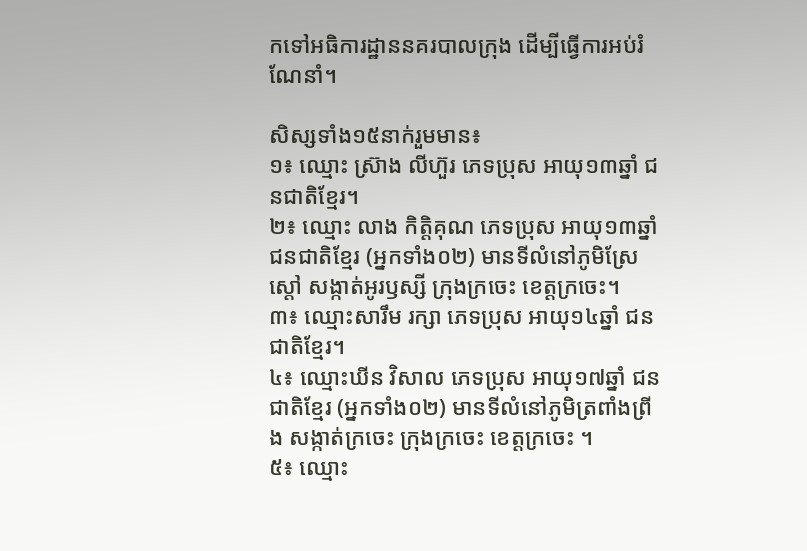កទៅអធិការដ្ឋាននគរបាលក្រុង ដើម្បីធ្វើការអប់រំណែនាំ។

សិស្សទាំង១៥នាក់រួមមាន៖
១៖ ឈ្មោះ ស្រ៊ាង លីហ៊ួរ ភេទប្រុស អាយុ១៣ឆ្នាំ ជនជាតិខ្មែរ។
២៖ ឈ្មោះ លាង កិត្តិគុណ ភេទប្រុស អាយុ១៣ឆ្នាំ ជនជាតិខ្មែរ (អ្នកទាំង០២) មានទីលំនៅភូមិស្រែស្តៅ សង្កាត់អូរឫស្សី ក្រុងក្រចេះ ខេត្តក្រចេះ។
៣៖ ឈ្មោះសារឹម រក្សា ភេទប្រុស អាយុ១៤ឆ្នាំ ជនជាតិខ្មែរ។
៤៖ ឈ្មោះឃីន វិសាល ភេទប្រុស អាយុ១៧ឆ្នាំ ជនជាតិខ្មែរ (អ្នកទាំង០២) មានទីលំនៅភូមិត្រពាំងព្រីង សង្កាត់ក្រចេះ ក្រុងក្រចេះ ខេត្តក្រចេះ ។
៥៖ ឈ្មោះ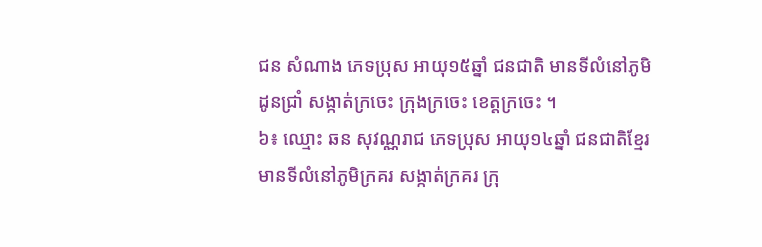ជន សំណាង ភេទប្រុស អាយុ១៥ឆ្នាំ ជនជាតិ មានទីលំនៅភូមិដូនជ្រាំ សង្កាត់ក្រចេះ ក្រុងក្រចេះ ខេត្តក្រចេះ ។
៦៖ ឈ្មោះ ឆន សុវណ្ណរាជ ភេទប្រុស អាយុ១៤ឆ្នាំ ជនជាតិខ្មែរ មានទីលំនៅភូមិក្រគរ សង្កាត់ក្រគរ ក្រុ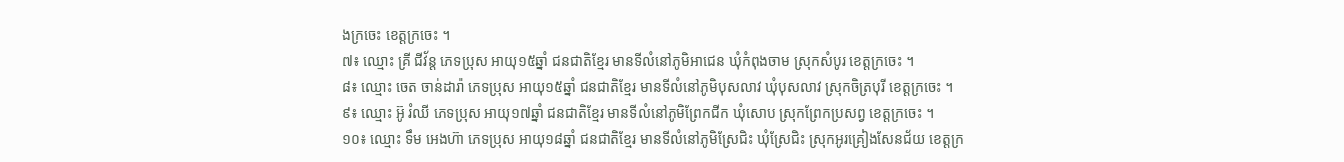ងក្រចេះ ខេត្តក្រចេះ ។
៧៖ ឈ្មោះ គ្រី ជីវ័ន្ត ភេទប្រុស អាយុ១៥ឆ្នាំ ជនជាតិខ្មែរ មានទីលំនៅភូមិអាជេន ឃុំកំពុងចាម ស្រុកសំបូរ ខេត្តក្រចេះ ។
៨៖ ឈ្មោះ ចេត ចាន់ដារ៉ា ភេទប្រុស អាយុ១៥ឆ្នាំ ជនជាតិខ្មែរ មានទីលំនៅភូមិបុសលាវ ឃុំបុសលាវ ស្រុកចិត្របុរី ខេត្តក្រចេះ ។
៩៖ ឈ្មោះ អ៊ូ រំឈី ភេទប្រុស អាយុ១៧ឆ្នាំ ជនជាតិខ្មែរ មានទីលំនៅភូមិព្រែកជីក ឃុំសោប ស្រុកព្រែកប្រសព្វ ខេត្តក្រចេះ ។
១០៖ ឈ្មោះ ទឹម អេងហ៊ា ភេទប្រុស អាយុ១៨ឆ្នាំ ជនជាតិខ្មែរ មានទីលំនៅភូមិស្រែជិះ ឃុំស្រែជិះ ស្រុកអូរគ្រៀងសែនជ័យ ខេត្តក្រ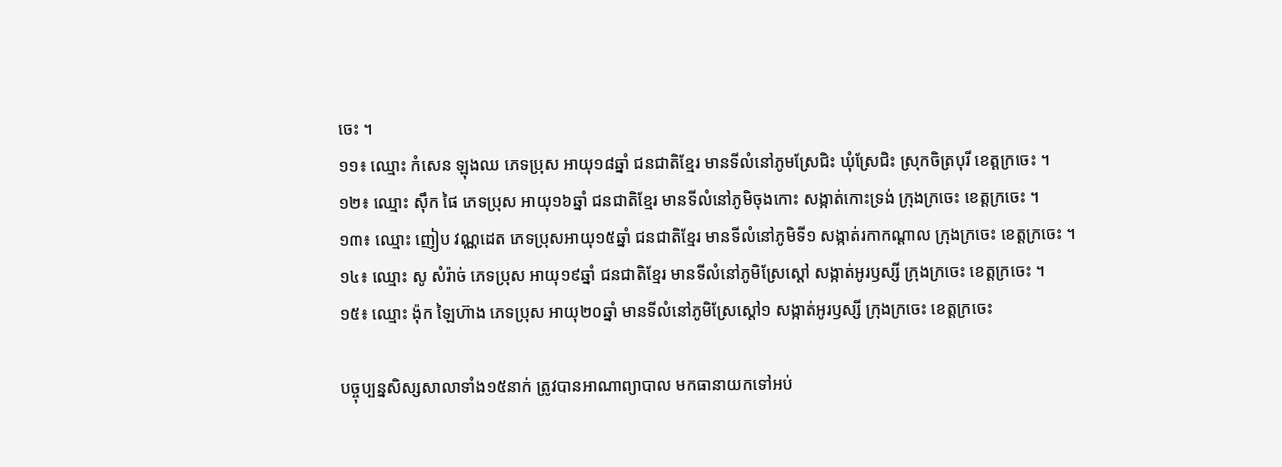ចេះ ។
១១៖ ឈ្មោះ កំសេន ឡុងឈ ភេទប្រុស អាយុ១៨ឆ្នាំ ជនជាតិខ្មែរ មានទីលំនៅភូមស្រែជិះ ឃុំស្រែជិះ ស្រុកចិត្របុរី ខេត្តក្រចេះ ។
១២៖ ឈ្មោះ ស៊ឹក ផៃ ភេទប្រុស អាយុ១៦ឆ្នាំ ជនជាតិខ្មែរ មានទីលំនៅភូមិចុងកោះ សង្កាត់កោះទ្រង់ ក្រុងក្រចេះ ខេត្តក្រចេះ ។
១៣៖ ឈ្មោះ ញៀប វណ្ណដេត ភេទប្រុសអាយុ១៥ឆ្នាំ ជនជាតិខ្មែរ មានទីលំនៅភូមិទី១ សង្កាត់រកាកណ្តាល ក្រុងក្រចេះ ខេត្តក្រចេះ ។
១៤៖ ឈ្មោះ សូ សំរ៉ាច់ ភេទប្រុស អាយុ១៩ឆ្នាំ ជនជាតិខ្មែរ មានទីលំនៅភូមិស្រែស្តៅ សង្កាត់អូរឫស្សី ក្រុងក្រចេះ ខេត្តក្រចេះ ។
១៥៖ ឈ្មោះ ង៉ុក ឡៃហ៊ាង ភេទប្រុស អាយុ២០ឆ្នាំ មានទីលំនៅភូមិស្រែស្តៅ១ សង្កាត់អូរឫស្សី ក្រុងក្រចេះ ខេត្តក្រចេះ

បច្ចុប្បន្នសិស្សសាលាទាំង១៥នាក់ ត្រូវបានអាណាព្យាបាល មកធានាយកទៅអប់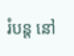រំបន្ត នៅ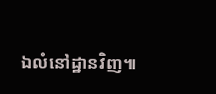ឯលំនៅដ្ឋានវិញ៕